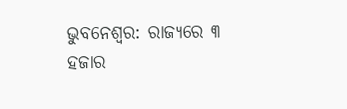ଭୁବନେଶ୍ୱର: ରାଜ୍ୟରେ ୩ ହଜାର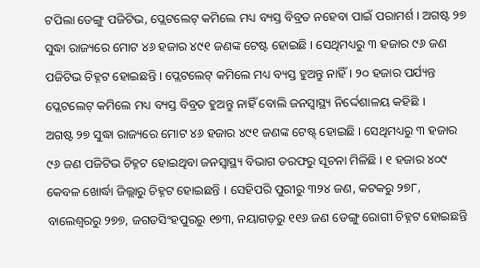ଟପିଲା ଡେଙ୍ଗୁ ପଜିଟିଭ, ପ୍ଲେଟଲେଟ୍ କମିଲେ ମଧ୍ୟ ବ୍ୟସ୍ତ ବିବ୍ରତ ନହେବା ପାଇଁ ପରାମର୍ଶ । ଅଗଷ୍ଟ ୨୭ ସୁଦ୍ଧା ରାଜ୍ୟରେ ମୋଟ ୪୬ ହଜାର ୪୯୧ ଜଣଙ୍କ ଟେଷ୍ଟ ହୋଇଛି । ସେଥିମଧ୍ୟରୁ ୩ ହଜାର ୯୬ ଜଣ ପଜିଟିଭ ଚିହ୍ନଟ ହୋଇଛନ୍ତି । ପ୍ଲେଟଲେଟ୍ କମିଲେ ମଧ୍ୟ ବ୍ୟସ୍ତ ହୁଅନ୍ତୁ ନାହିଁ । ୨୦ ହଜାର ପର୍ଯ୍ୟନ୍ତ ପ୍ଲେଟଲେଟ୍ କମିଲେ ମଧ୍ୟ ବ୍ୟସ୍ତ ବିବ୍ରତ ହୁଅନ୍ତୁ ନାହିଁ ବୋଲି ଜନସ୍ୱାସ୍ଥ୍ୟ ନିର୍ଦ୍ଦେଶାଳୟ କହିଛି ।
ଅଗଷ୍ଟ ୨୭ ସୁଦ୍ଧା ରାଜ୍ୟରେ ମୋଟ ୪୬ ହଜାର ୪୯୧ ଜଣଙ୍କ ଟେଷ୍ଟ୍ ହୋଇଛି । ସେଥିମଧ୍ୟରୁ ୩ ହଜାର ୯୬ ଜଣ ପଜିଟିଭ ଚିହ୍ନଟ ହୋଇଥିବା ଜନସ୍ୱାସ୍ଥ୍ୟ ବିଭାଗ ତରଫରୁ ସୂଚନା ମିଳିଛି । ୧ ହଜାର ୪୦୯ କେବଳ ଖୋର୍ଦ୍ଧା ଜିଲ୍ଲାରୁ ଚିହ୍ନଟ ହୋଇଛନ୍ତି । ସେହିପରି ପୁରୀରୁ ୩୨୪ ଜଣ, କଟକରୁ ୨୭୮, ବାଲେଶ୍ବରରୁ ୨୭୭, ଜଗତସିଂହପୁରରୁ ୧୭୩, ନୟାଗଡ଼ରୁ ୧୧୬ ଜଣ ଡେଙ୍ଗୁ ରୋଗୀ ଚିହ୍ନଟ ହୋଇଛନ୍ତି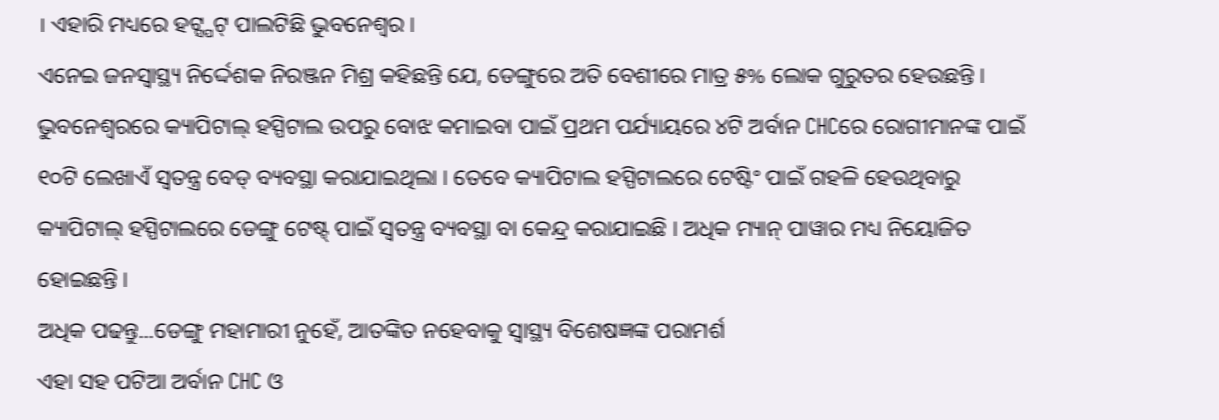। ଏହାରି ମଧ୍ୟରେ ହଟ୍ସ୍ପଟ୍ ପାଲଟିଛି ଭୁବନେଶ୍ୱର ।
ଏନେଇ ଜନସ୍ୱାସ୍ଥ୍ୟ ନିର୍ଦ୍ଦେଶକ ନିରଞ୍ଜନ ମିଶ୍ର କହିଛନ୍ତି ଯେ, ଡେଙ୍ଗୁରେ ଅତି ବେଶୀରେ ମାତ୍ର ୫% ଲୋକ ଗୁରୁତର ହେଉଛନ୍ତି । ଭୁବନେଶ୍ଵରରେ କ୍ୟାପିଟାଲ୍ ହସ୍ପିଟାଲ ଉପରୁ ବୋଝ କମାଇବା ପାଇଁ ପ୍ରଥମ ପର୍ଯ୍ୟାୟରେ ୪ଟି ଅର୍ବାନ CHCରେ ରୋଗୀମାନଙ୍କ ପାଇଁ ୧୦ଟି ଲେଖାଏଁ ସ୍ଵତନ୍ତ୍ର ବେଡ୍ ବ୍ୟବସ୍ଥା କରାଯାଇଥିଲା । ତେବେ କ୍ୟାପିଟାଲ ହସ୍ପିଟାଲରେ ଟେଷ୍ଟିଂ ପାଇଁ ଗହଳି ହେଉଥିବାରୁ କ୍ୟାପିଟାଲ୍ ହସ୍ପିଟାଲରେ ଡେଙ୍ଗୁ ଟେଷ୍ଟ୍ ପାଇଁ ସ୍ବତନ୍ତ୍ର ବ୍ୟବସ୍ଥା ବା କେନ୍ଦ୍ର କରାଯାଇଛି । ଅଧିକ ମ୍ୟାନ୍ ପାୱାର ମଧ୍ୟ ନିୟୋଜିତ ହୋଇଛନ୍ତି ।
ଅଧିକ ପଢନ୍ତୁ...ଡେଙ୍ଗୁ ମହାମାରୀ ନୁହେଁ, ଆତଙ୍କିତ ନହେବାକୁ ସ୍ବାସ୍ଥ୍ୟ ବିଶେଷଜ୍ଞଙ୍କ ପରାମର୍ଶ
ଏହା ସହ ପଟିଆ ଅର୍ବାନ CHC ଓ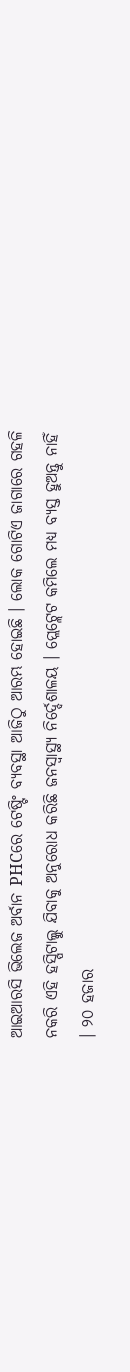ଆଇଆରସି ଭିଲେଜ ଅର୍ବାନ PHCରେ ଟେଷ୍ଟିଂ ବ୍ୟବସ୍ଥା ଆଜିଠୁ ଆରମ୍ଭ ହୋଇଛି । ଲୋକ ଗୋଟିଏ ଜାଗାରେ ଗହଳି ନକରି ଏହି ହସ୍ପିଟାଲ୍କୁ ଯିବାକୁ ଅନୁରୋଧ କରିଛି ଜନସ୍ୱାସ୍ଥ୍ୟ ନିର୍ଦ୍ଦେଶାଳୟ । ପ୍ଲେଟ୍ଲେଟ କମିଲେ ମଧ୍ୟ ବ୍ୟସ୍ତ ହୁଅନ୍ତୁ ନାହିଁ । ୨୦ ହଜାର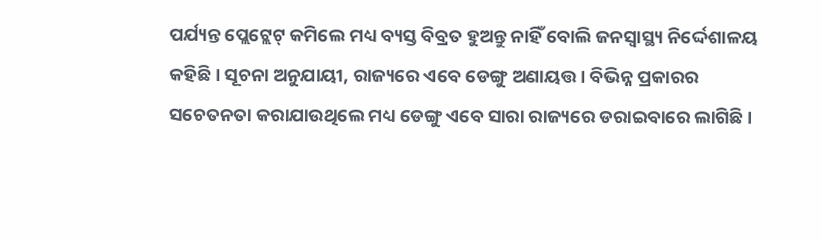ପର୍ଯ୍ୟନ୍ତ ପ୍ଲେଟ୍ଲେଟ୍ କମିଲେ ମଧ୍ୟ ବ୍ୟସ୍ତ ବିବ୍ରତ ହୁଅନ୍ତୁ ନାହିଁ ବୋଲି ଜନସ୍ୱାସ୍ଥ୍ୟ ନିର୍ଦ୍ଦେଶାଳୟ କହିଛି । ସୂଚନା ଅନୁଯାୟୀ, ରାଜ୍ୟରେ ଏବେ ଡେଙ୍ଗୁ ଅଣାୟତ୍ତ। ବିଭିନ୍ନ ପ୍ରକାରର ସଚେତନତା କରାଯାଉଥିଲେ ମଧ୍ୟ ଡେଙ୍ଗୁ ଏବେ ସାରା ରାଜ୍ୟରେ ଡରାଇବାରେ ଲାଗିଛି ।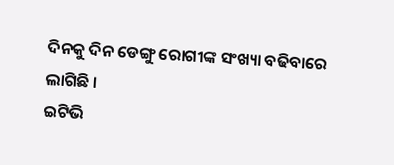ଦିନକୁ ଦିନ ଡେଙ୍ଗୁ ରୋଗୀଙ୍କ ସଂଖ୍ୟା ବଢିବାରେ ଲାଗିଛି ।
ଇଟିଭି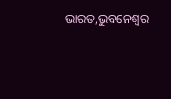ଭାରତ,ଭୁବନେଶ୍ୱର